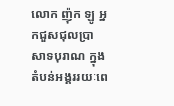លោក ញ៉ុក ឡូ អ្នកជួសជុលប្រាសាទបុរាណ ក្នុងតំបន់អង្គររយៈពេ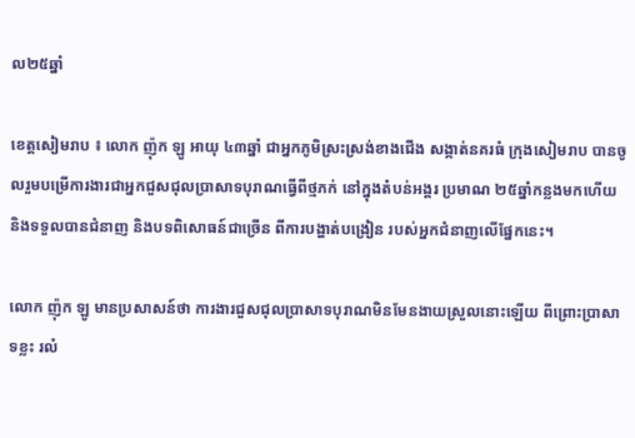ល២៥ឆ្នាំ

ខេត្តសៀមរាប ៖ លោក ញ៉ុក ឡូ អាយុ ៤៣ឆ្នាំ ជាអ្នកភូមិស្រះស្រង់ខាងជើង សង្កាត់នគរធំ ក្រុងសៀមរាប បានចូលរួមបម្រើការងារជាអ្នកជួសជុលប្រាសាទបុរាណធ្វើពីថ្មភក់ នៅក្នុងតំបន់អង្គរ ប្រមាណ ២៥ឆ្នាំកន្លងមកហើយ និងទទួលបានជំនាញ និងបទពិសោធន៍ជាច្រើន ពីការបង្ហាត់បង្រៀន របស់អ្នកជំនាញលើផ្នែកនេះ។

លោក ញ៉ុក ឡូ មានប្រសាសន៍ថា ការងារជួសជុលប្រាសាទបុរាណមិនមែនងាយស្រួលនោះឡើយ ពីព្រោះប្រាសាទខ្លះ រលំ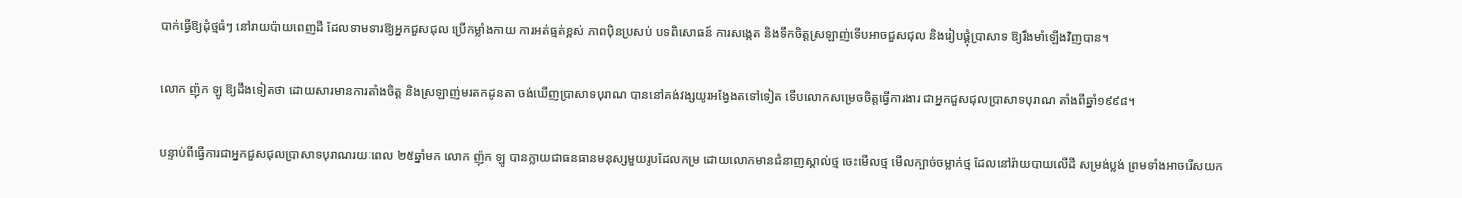បាក់ធ្វើឱ្យដុំថ្មធំៗ នៅរាយប៉ាយពេញដី ដែលទាមទារឱ្យអ្នកជួសជុល ប្រើកម្លាំងកាយ ការអត់ធ្មត់ខ្ពស់ ភាពប៉ិនប្រសប់ បទពិសោធន៍ ការសង្កេត និងទឹកចិត្តស្រឡាញ់ទើបអាចជួសជុល និងរៀបផ្គុំប្រាសាទ ឱ្យរឹងមាំឡើងវិញបាន។

លោក ញ៉ុក ឡូ ឱ្យដឹងទៀតថា ដោយសារមានការតាំងចិត្ត និងស្រឡាញ់មរតកដូនតា ចង់ឃើញប្រាសាទបុរាណ បាននៅគង់វង្សយូរអង្វែងតទៅទៀត ទើបលោកសម្រេចចិត្តធ្វើការងារ ជាអ្នកជួសជុលប្រាសាទបុរាណ តាំងពីឆ្នាំ១៩៩៨។

បន្ទាប់ពីធ្វើការជាអ្នកជួសជុលប្រាសាទបុរាណរយៈពេល ២៥ឆ្នាំមក លោក ញ៉ុក ឡូ បានក្លាយជាធនធានមនុស្សមួយរូបដែលកម្រ ដោយលោកមានជំនាញស្គាល់ថ្ម ចេះមើលថ្ម មើលក្បាច់ចម្លាក់ថ្ម ដែលនៅរ៉ាយបាយលើដី សម្រង់ប្លង់ ព្រមទាំងអាចរើសយក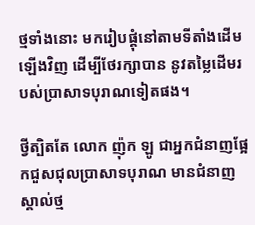ថ្មទាំងនោះ មករៀបផ្គុំនៅតាមទីតាំងដើមឡើងវិញ ដើម្បីថែរក្សាបាន នូវតម្លៃដើមរបស់ប្រាសាទបុរាណទៀតផង។

ថ្វីត្បិតតែ លោក ញ៉ុក ឡូ ជាអ្នកជំនាញផ្អែកជួសជុលប្រាសាទបុរាណ មានជំនាញស្គាល់ថ្ម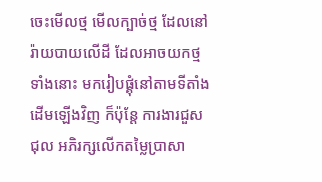ចេះមើលថ្ម មើលក្បាច់ថ្ម ដែលនៅរ៉ាយបាយលើដី ដែលអាចយកថ្មទាំងនោះ មករៀបផ្គុំនៅតាមទីតាំងដើមឡើងវិញ ក៏ប៉ុន្តែ ការងារជួសជុល អភិរក្សលើកតម្លៃប្រាសា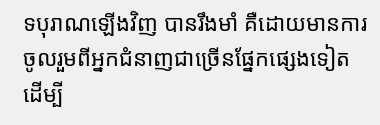ទបុរាណឡើងវិញ បានរឹងមាំ គឺដោយមានការចូលរួមពីអ្នកជំនាញជាច្រើនផ្នែកផ្សេងទៀត ដើម្បី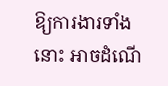ឱ្យការងារទាំងនោះ អាចដំណើ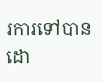រការទៅបានដោ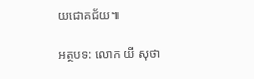យជោគជ័យ៕

អត្ថបទ: លោក យី សុថា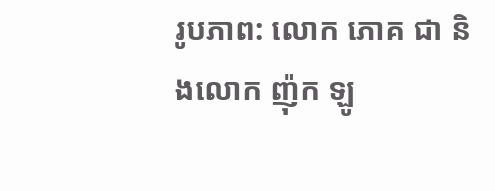រូបភាព: លោក ភោគ ជា និងលោក ញ៉ុក ឡូ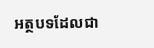អត្ថបទដែលជា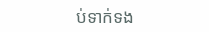ប់ទាក់ទង